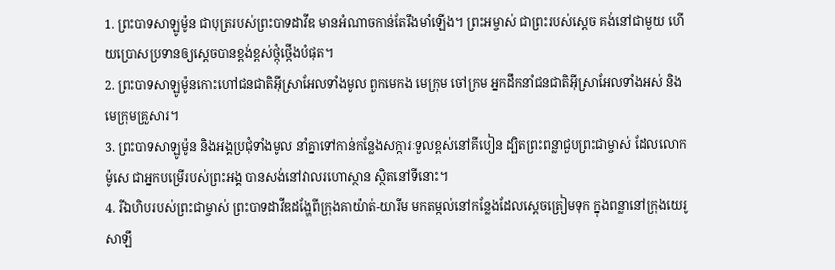1. ព្រះបាទសាឡូម៉ូន ជាបុត្ររបស់ព្រះបាទដាវីឌ មានអំណាចកាន់តែរឹងមាំឡើង។ ព្រះអម្ចាស់ ជាព្រះរបស់ស្ដេច គង់នៅជាមួយ ហើយប្រោសប្រទានឲ្យស្ដេចបានខ្ពង់ខ្ពស់ថ្កុំថ្កើងបំផុត។
2. ព្រះបាទសាឡូម៉ូនកោះហៅជនជាតិអ៊ីស្រាអែលទាំងមូល ពួកមេកង មេក្រុម ចៅក្រម អ្នកដឹកនាំជនជាតិអ៊ីស្រាអែលទាំងអស់ និងមេក្រុមគ្រួសារ។
3. ព្រះបាទសាឡូម៉ូន និងអង្គប្រជុំទាំងមូល នាំគ្នាទៅកាន់កន្លែងសក្ការៈទួលខ្ពស់នៅគីបៀន ដ្បិតព្រះពន្លាជួបព្រះជាម្ចាស់ ដែលលោកម៉ូសេ ជាអ្នកបម្រើរបស់ព្រះអង្គ បានសង់នៅវាលរហោស្ថាន ស្ថិតនៅទីនោះ។
4. រីឯហិបរបស់ព្រះជាម្ចាស់ ព្រះបាទដាវីឌដង្ហែពីក្រុងគាយ៉ាត់-យារីម មកតម្កល់នៅកន្លែងដែលស្ដេចត្រៀមទុក ក្នុងពន្លានៅក្រុងយេរូសាឡឹ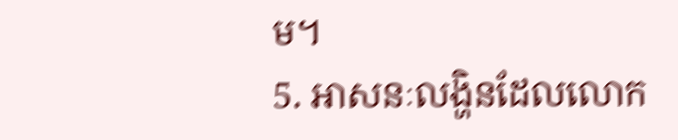ម។
5. អាសនៈលង្ហិនដែលលោក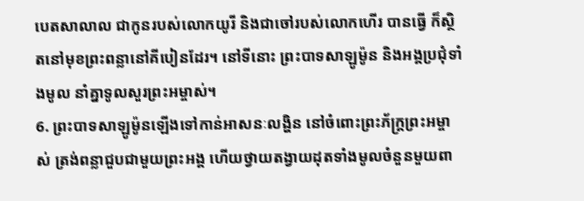បេតសាលាល ជាកូនរបស់លោកយូរី និងជាចៅរបស់លោកហើរ បានធ្វើ ក៏ស្ថិតនៅមុខព្រះពន្លានៅគីបៀនដែរ។ នៅទីនោះ ព្រះបាទសាឡូម៉ូន និងអង្គប្រជុំទាំងមូល នាំគ្នាទូលសួរព្រះអម្ចាស់។
6. ព្រះបាទសាឡូម៉ូនឡើងទៅកាន់អាសនៈលង្ហិន នៅចំពោះព្រះភ័ក្ត្រព្រះអម្ចាស់ ត្រង់ពន្លាជួបជាមួយព្រះអង្គ ហើយថ្វាយតង្វាយដុតទាំងមូលចំនួនមួយពា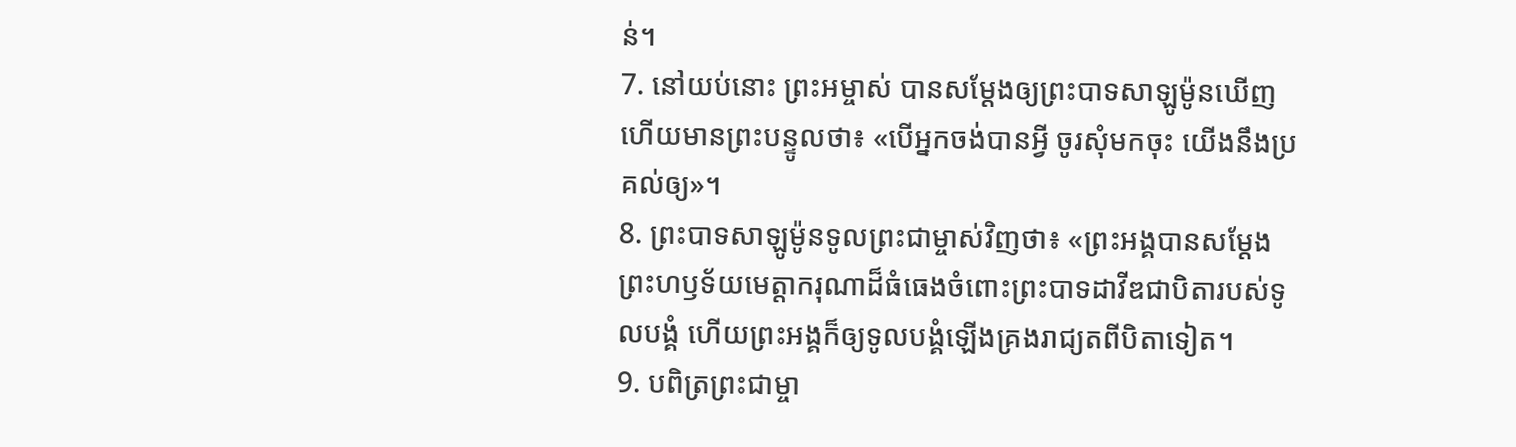ន់។
7. នៅយប់នោះ ព្រះអម្ចាស់ បានសម្តែងឲ្យព្រះបាទសាឡូម៉ូនឃើញ ហើយមានព្រះបន្ទូលថា៖ «បើអ្នកចង់បានអ្វី ចូរសុំមកចុះ យើងនឹងប្រគល់ឲ្យ»។
8. ព្រះបាទសាឡូម៉ូនទូលព្រះជាម្ចាស់វិញថា៖ «ព្រះអង្គបានសម្តែងព្រះហឫទ័យមេត្តាករុណាដ៏ធំធេងចំពោះព្រះបាទដាវីឌជាបិតារបស់ទូលបង្គំ ហើយព្រះអង្គក៏ឲ្យទូលបង្គំឡើងគ្រងរាជ្យតពីបិតាទៀត។
9. បពិត្រព្រះជាម្ចា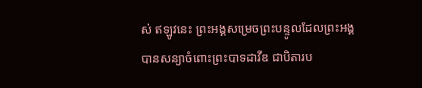ស់ ឥឡូវនេះ ព្រះអង្គសម្រេចព្រះបន្ទូលដែលព្រះអង្គបានសន្យាចំពោះព្រះបាទដាវីឌ ជាបិតារប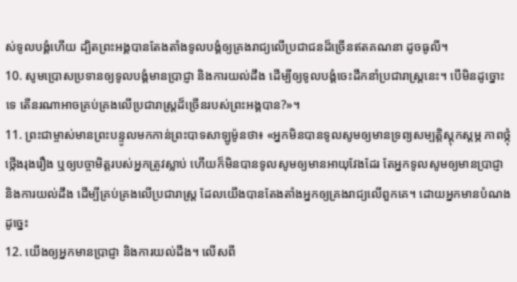ស់ទូលបង្គំហើយ ដ្បិតព្រះអង្គបានតែងតាំងទូលបង្គំឲ្យគ្រងរាជ្យលើប្រជាជនដ៏ច្រើនឥតគណនា ដូចធូលី។
10. សូមប្រោសប្រទានឲ្យទូលបង្គំមានប្រាជ្ញា និងការយល់ដឹង ដើម្បីឲ្យទូលបង្គំចេះដឹកនាំប្រជារាស្ត្រនេះ។ បើមិនដូច្នោះទេ តើនរណាអាចគ្រប់គ្រងលើប្រជារាស្ត្រដ៏ច្រើនរបស់ព្រះអង្គបាន?»។
11. ព្រះជាម្ចាស់មានព្រះបន្ទូលមកកាន់ព្រះបាទសាឡូម៉ូនថា៖ «អ្នកមិនបានទូលសូមឲ្យមានទ្រព្យសម្បត្តិស្ដុកស្ដម្ភ ភាពថ្កុំថ្កើងរុងរឿង ឬឲ្យបច្ចាមិត្តរបស់អ្នកត្រូវស្លាប់ ហើយក៏មិនបានទូលសូមឲ្យមានអាយុវែងដែរ តែអ្នកទូលសូមឲ្យមានប្រាជ្ញា និងការយល់ដឹង ដើម្បីគ្រប់គ្រងលើប្រជារាស្ត្រ ដែលយើងបានតែងតាំងអ្នកឲ្យគ្រងរាជ្យលើពួកគេ។ ដោយអ្នកមានបំណងដូច្នេះ
12. យើងឲ្យអ្នកមានប្រាជ្ញា និងការយល់ដឹង។ លើសពី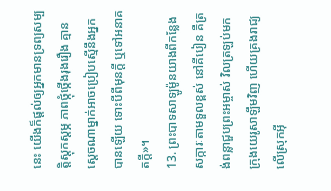នេះ យើងក៏ផ្ដល់ឲ្យអ្នកមានទ្រព្យសម្បត្តិស្ដុកស្ដម្ភ ភាពថ្កុំថ្កើងរុងរឿង គ្មានស្ដេចណាម្នាក់អាចប្រៀបស្មើនឹងអ្នកបានឡើយ ទោះបីពីមុនក្ដី ឬទៅអនាគតក្ដី»។
13. ព្រះបាទសាឡូម៉ូនយាងពីកន្លែងសក្ការៈតាមទួលខ្ពស់ នៅគីបៀន គឺត្រង់ពន្លាជួបព្រះអម្ចាស់ វិលត្រឡប់មកក្រុងយេរូសាឡឹមវិញ ហើយគ្រងរាជ្យលើស្រុកអ៊ី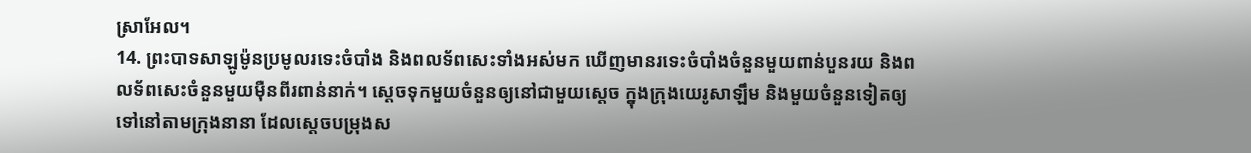ស្រាអែល។
14. ព្រះបាទសាឡូម៉ូនប្រមូលរទេះចំបាំង និងពលទ័ពសេះទាំងអស់មក ឃើញមានរទេះចំបាំងចំនួនមួយពាន់បួនរយ និងពលទ័ពសេះចំនួនមួយម៉ឺនពីរពាន់នាក់។ ស្ដេចទុកមួយចំនួនឲ្យនៅជាមួយស្ដេច ក្នុងក្រុងយេរូសាឡឹម និងមួយចំនួនទៀតឲ្យទៅនៅតាមក្រុងនានា ដែលស្ដេចបម្រុងស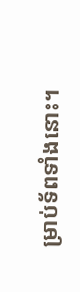ម្រាប់ទ័ពទាំងនោះ។